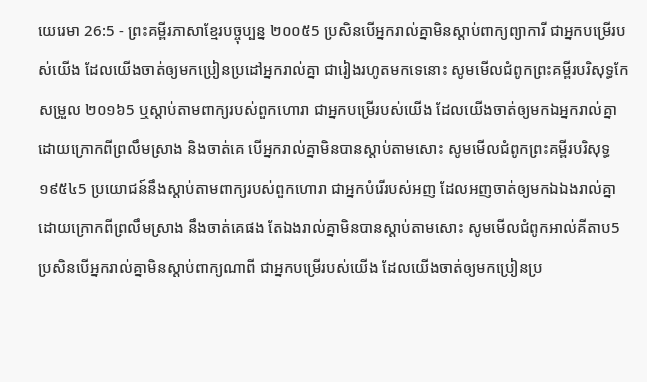យេរេមា 26:5 - ព្រះគម្ពីរភាសាខ្មែរបច្ចុប្បន្ន ២០០៥5 ប្រសិនបើអ្នករាល់គ្នាមិនស្ដាប់ពាក្យព្យាការី ជាអ្នកបម្រើរបស់យើង ដែលយើងចាត់ឲ្យមកប្រៀនប្រដៅអ្នករាល់គ្នា ជារៀងរហូតមកទេនោះ សូមមើលជំពូកព្រះគម្ពីរបរិសុទ្ធកែសម្រួល ២០១៦5 ឬស្តាប់តាមពាក្យរបស់ពួកហោរា ជាអ្នកបម្រើរបស់យើង ដែលយើងចាត់ឲ្យមកឯអ្នករាល់គ្នា ដោយក្រោកពីព្រលឹមស្រាង និងចាត់គេ បើអ្នករាល់គ្នាមិនបានស្តាប់តាមសោះ សូមមើលជំពូកព្រះគម្ពីរបរិសុទ្ធ ១៩៥៤5 ប្រយោជន៍នឹងស្តាប់តាមពាក្យរបស់ពួកហោរា ជាអ្នកបំរើរបស់អញ ដែលអញចាត់ឲ្យមកឯឯងរាល់គ្នា ដោយក្រោកពីព្រលឹមស្រាង នឹងចាត់គេផង តែឯងរាល់គ្នាមិនបានស្តាប់តាមសោះ សូមមើលជំពូកអាល់គីតាប5 ប្រសិនបើអ្នករាល់គ្នាមិនស្ដាប់ពាក្យណាពី ជាអ្នកបម្រើរបស់យើង ដែលយើងចាត់ឲ្យមកប្រៀនប្រ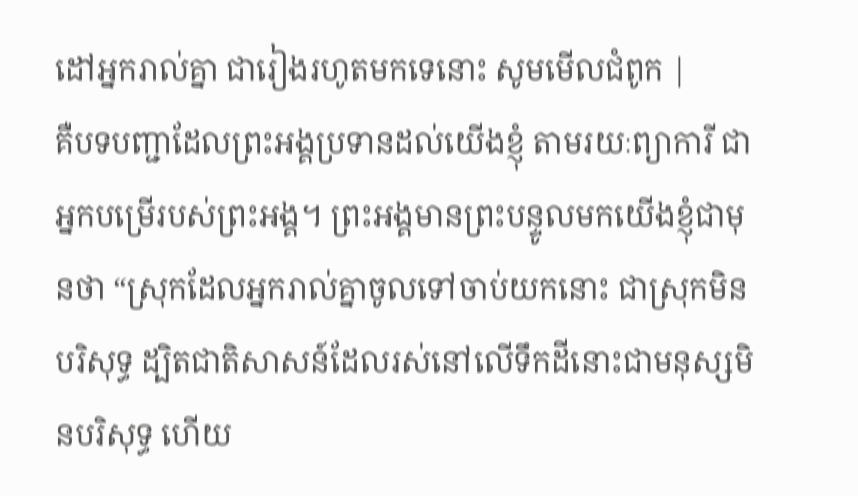ដៅអ្នករាល់គ្នា ជារៀងរហូតមកទេនោះ សូមមើលជំពូក |
គឺបទបញ្ជាដែលព្រះអង្គប្រទានដល់យើងខ្ញុំ តាមរយៈព្យាការី ជាអ្នកបម្រើរបស់ព្រះអង្គ។ ព្រះអង្គមានព្រះបន្ទូលមកយើងខ្ញុំជាមុនថា “ស្រុកដែលអ្នករាល់គ្នាចូលទៅចាប់យកនោះ ជាស្រុកមិនបរិសុទ្ធ ដ្បិតជាតិសាសន៍ដែលរស់នៅលើទឹកដីនោះជាមនុស្សមិនបរិសុទ្ធ ហើយ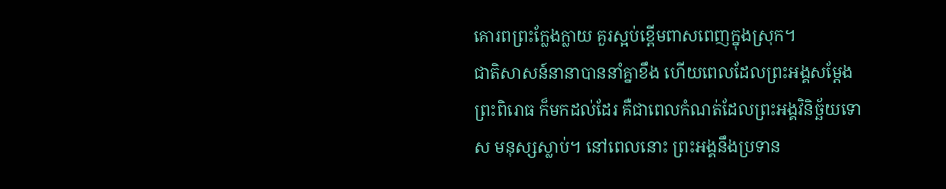គោរពព្រះក្លែងក្លាយ គួរស្អប់ខ្ពើមពាសពេញក្នុងស្រុក។
ជាតិសាសន៍នានាបាននាំគ្នាខឹង ហើយពេលដែលព្រះអង្គសម្តែងព្រះពិរោធ ក៏មកដល់ដែរ គឺជាពេលកំណត់ដែលព្រះអង្គវិនិច្ឆ័យទោស មនុស្សស្លាប់។ នៅពេលនោះ ព្រះអង្គនឹងប្រទាន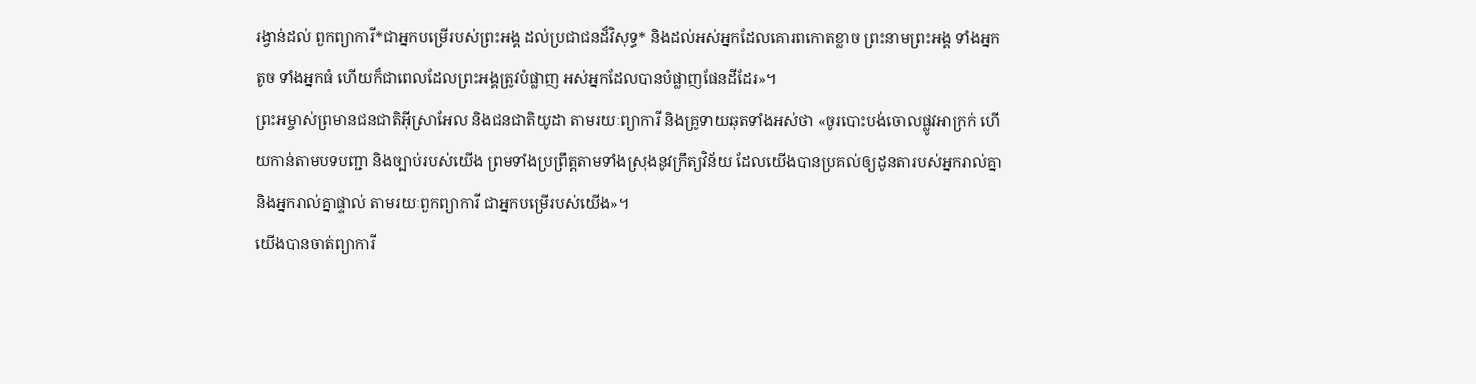រង្វាន់ដល់ ពួកព្យាការី*ជាអ្នកបម្រើរបស់ព្រះអង្គ ដល់ប្រជាជនដ៏វិសុទ្ធ* និងដល់អស់អ្នកដែលគោរពកោតខ្លាច ព្រះនាមព្រះអង្គ ទាំងអ្នកតូច ទាំងអ្នកធំ ហើយក៏ជាពេលដែលព្រះអង្គត្រូវបំផ្លាញ អស់អ្នកដែលបានបំផ្លាញផែនដីដែរ»។
ព្រះអម្ចាស់ព្រមានជនជាតិអ៊ីស្រាអែល និងជនជាតិយូដា តាមរយៈព្យាការី និងគ្រូទាយឆុតទាំងអស់ថា «ចូរបោះបង់ចោលផ្លូវអាក្រក់ ហើយកាន់តាមបទបញ្ជា និងច្បាប់របស់យើង ព្រមទាំងប្រព្រឹត្តតាមទាំងស្រុងនូវក្រឹត្យវិន័យ ដែលយើងបានប្រគល់ឲ្យដូនតារបស់អ្នករាល់គ្នា និងអ្នករាល់គ្នាផ្ទាល់ តាមរយៈពួកព្យាការី ជាអ្នកបម្រើរបស់យើង»។
យើងបានចាត់ព្យាការី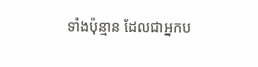ទាំងប៉ុន្មាន ដែលជាអ្នកប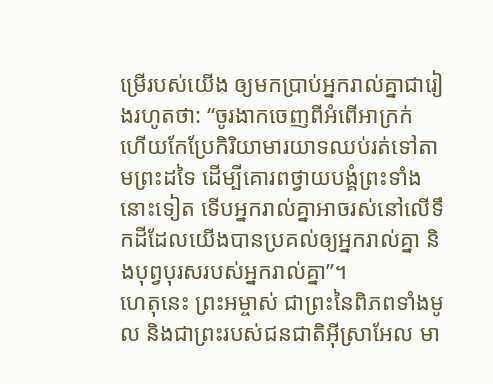ម្រើរបស់យើង ឲ្យមកប្រាប់អ្នករាល់គ្នាជារៀងរហូតថា: “ចូរងាកចេញពីអំពើអាក្រក់ ហើយកែប្រែកិរិយាមារយាទឈប់រត់ទៅតាមព្រះដទៃ ដើម្បីគោរពថ្វាយបង្គំព្រះទាំងនោះទៀត ទើបអ្នករាល់គ្នាអាចរស់នៅលើទឹកដីដែលយើងបានប្រគល់ឲ្យអ្នករាល់គ្នា និងបុព្វបុរសរបស់អ្នករាល់គ្នា”។
ហេតុនេះ ព្រះអម្ចាស់ ជាព្រះនៃពិភពទាំងមូល និងជាព្រះរបស់ជនជាតិអ៊ីស្រាអែល មា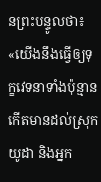នព្រះបន្ទូលថា៖ «យើងនឹងធ្វើឲ្យទុក្ខវេទនាទាំងប៉ុន្មាន កើតមានដល់ស្រុកយូដា និងអ្នក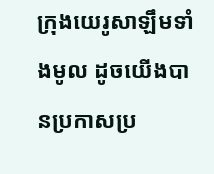ក្រុងយេរូសាឡឹមទាំងមូល ដូចយើងបានប្រកាសប្រ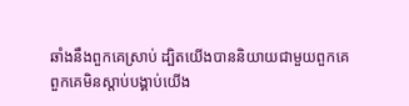ឆាំងនឹងពួកគេស្រាប់ ដ្បិតយើងបាននិយាយជាមួយពួកគេ ពួកគេមិនស្ដាប់បង្គាប់យើង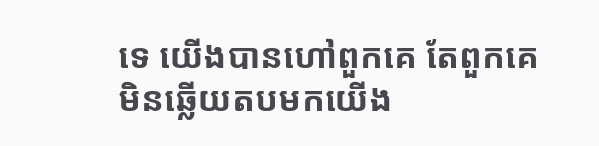ទេ យើងបានហៅពួកគេ តែពួកគេមិនឆ្លើយតបមកយើង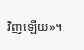វិញឡើយ»។